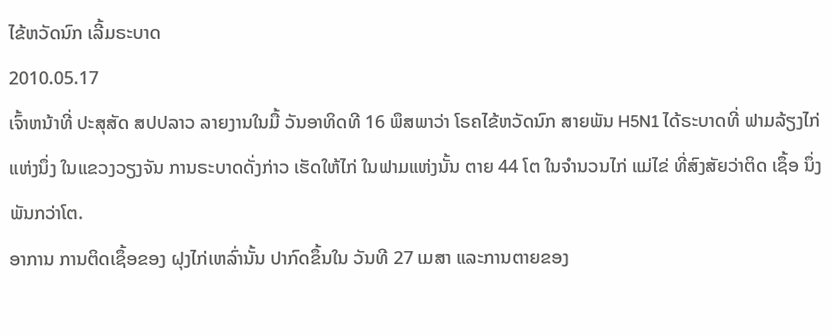ໄຂ້ຫວັດນົກ ເລີ້ມຣະບາດ
2010.05.17
ເຈົ້າຫນ້າທີ່ ປະສຸສັດ ສປປລາວ ລາຍງານໃນມື້ ວັນອາທິດທີ 16 ພຶສພາວ່າ ໂຣຄໄຂ້ຫວັດນົກ ສາຍພັນ H5N1 ໄດ້ຣະບາດທີ່ ຟາມລ້ຽງໄກ່ ແຫ່ງນຶ່ງ ໃນແຂວງວຽງຈັນ ການຣະບາດດັ່ງກ່າວ ເຮັດໃຫ້ໄກ່ ໃນຟາມແຫ່ງນັ້ນ ຕາຍ 44 ໂຕ ໃນຈຳນວນໄກ່ ແມ່ໄຂ່ ທີ່ສົງສັຍວ່າຕິດ ເຊຶ້ອ ນຶ່ງພັນກວ່າໂຕ.
ອາການ ການຕິດເຊຶ້ອຂອງ ຝຸງໄກ່ເຫລົ່ານັ້ນ ປາກົດຂຶ້ນໃນ ວັນທີ 27 ເມສາ ແລະການຕາຍຂອງ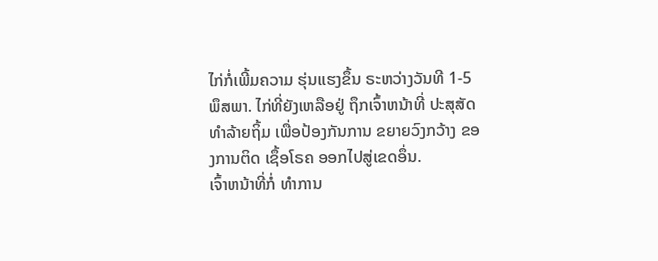ໄກ່ກໍ່ເພີ້ມຄວາມ ຮຸ່ນແຮງຂຶ້ນ ຣະຫວ່າງວັນທີ 1-5 ພຶສພາ. ໄກ່ທີ່ຍັງເຫລືອຢູ່ ຖຶກເຈົ້າຫນ້າທີ່ ປະສຸສັດ ທຳລ້າຍຖິ້ມ ເພື່ອປ້ອງກັນການ ຂຍາຍວົງກວ້າງ ຂອງການຕິດ ເຊຶ້ອໂຣຄ ອອກໄປສູ່ເຂດອຶ່ນ.
ເຈົ້າຫນ້າທີ່ກໍ່ ທຳການ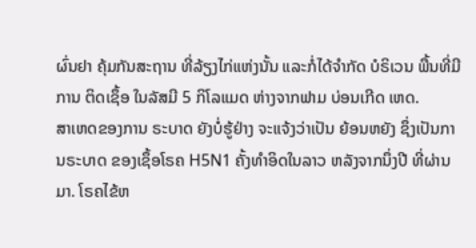ຜົ່ນຢາ ຄຸ້ມກັນສະຖານ ທີ່ລ້ຽງໄກ່ແຫ່ງນັ້ນ ແລະກໍ່ໄດ້ຈຳກັດ ບໍຣິເວນ ພື້ນທີ່ມີການ ຕິດເຊຶ້ອ ໃນລັສມີ 5 ກິໂລແມດ ຫ່າງຈາກຟາມ ບ່ອນເກີດ ເຫດ.
ສາເຫດຂອງການ ຣະບາດ ຍັງບໍ່ຮູ້ຢ່າງ ຈະແຈ້ງວ່າເປັນ ຍ້ອນຫຍັງ ຊຶ່ງເປັນການຣະບາດ ຂອງເຊຶ້ອໂຣຄ H5N1 ຄັ້ງທຳອິດໃນລາວ ຫລັງຈາກນຶ່ງປີ ທີ່ຜ່ານມາ. ໂຣຄໄຂ້ຫ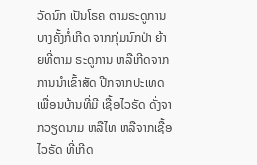ວັດນົກ ເປັນໂຣຄ ຕາມຣະດູການ ບາງຄັ້ງກໍ່ເກີດ ຈາກກຸ່ມນົກປ່າ ຍ້າຍທີ່ຕາມ ຣະດູການ ຫລືເກີດຈາກ ການນຳເຂົ້າສັດ ປີກຈາກປະເທດ ເພື່ອນບ້ານທີ່ມີ ເຊື້ອໄວຣັດ ດັ່ງຈາກວຽດນາມ ຫລືໄທ ຫລືຈາກເຊື້ອໄວຣັດ ທີ່ເກີດ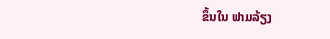ຂຶ້ນໃນ ຟາມລ້ຽງ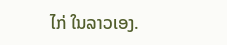ໄກ່ ໃນລາວເອງ.